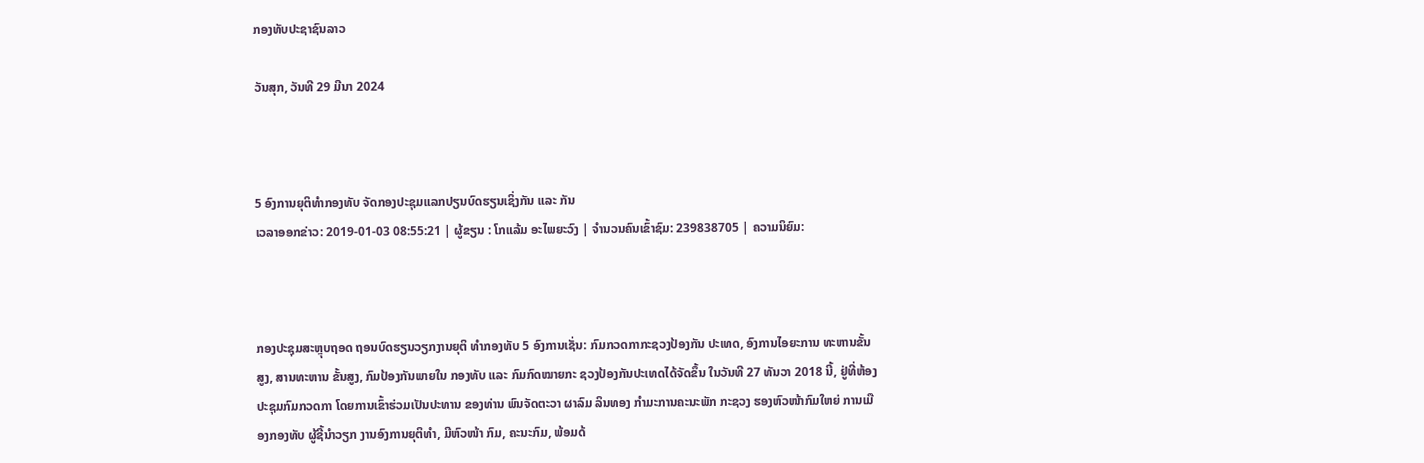ກອງທັບປະຊາຊົນລາວ

ວັນສຸກ, ວັນທີ 29 ມີນາ 2024



5 ອົງການຍຸຕິທຳກອງທັບ ຈັດກອງປະຊຸມແລກປຽນບົດຮຽນເຊິ່ງກັນ ແລະ ກັນ
ເວລາອອກຂ່າວ: 2019-01-03 08:55:21 | ຜູ້ຂຽນ : ໂກແລ້ມ ອະໄພຍະວົງ | ຈຳນວນຄົນເຂົ້າຊົມ: 239838705 | ຄວາມນິຍົມ:



ກອງປະຊຸມສະຫຼຸບຖອດ ຖອນບົດຮຽນວຽກງານຍຸຕິ ທຳກອງທັບ 5 ອົງການເຊັ່ນ: ກົມກວດກາກະຊວງປ້ອງກັນ ປະເທດ, ອົງການໄອຍະການ ທະຫານຂັ້ນສູງ, ສານທະຫານ ຂັ້ນສູງ, ກົມປ້ອງກັນພາຍໃນ ກອງທັບ ແລະ ກົມກົດໝາຍກະ ຊວງປ້ອງກັນປະເທດໄດ້ຈັດຂຶ້ນ ໃນວັນທີ 27 ທັນວາ 2018 ນີ້, ຢູ່ທີ່ຫ້ອງປະຊຸມກົມກວດກາ ໂດຍການເຂົ້າຮ່ວມເປັນປະທານ ຂອງທ່ານ ພົນຈັດຕະວາ ຜາລົມ ລິນທອງ ກຳມະການຄະນະພັກ ກະຊວງ ຮອງຫົວໜ້າກົມໃຫຍ່ ການເມືອງກອງທັບ ຜູ້ຊີ້ນຳວຽກ ງານອົງການຍຸຕິທຳ, ມີຫົວໜ້າ ກົມ, ຄະນະກົມ, ພ້ອມດ້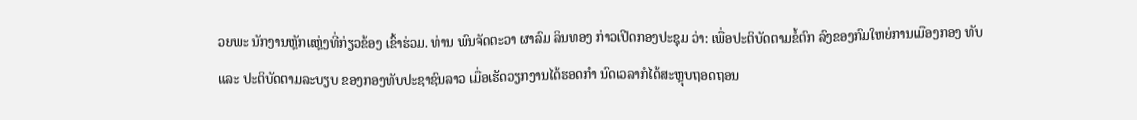ວຍພະ ນັກງານຫຼັກແຫຼ່ງທີ່ກ່ຽວຂ້ອງ ເຂົ້າຮ່ວມ. ທ່ານ ພົນຈັດຕະວາ ຜາລົມ ລິນທອງ ກ່າວເປີດກອງປະຊຸມ ວ່າ: ເພື່ອປະຕິບັດຕາມຂໍ້ຕົກ ລົງຂອງກົມໃຫຍ່ການເມືອງກອງ ທັບ ແລະ ປະຕິບັດຕາມລະບຽບ ຂອງກອງທັບປະຊາຊົນລາວ ເມື່ອເຮັດວຽກງານໄດ້ຮອດກຳ ນົດເວລາກໍໄດ້ສະຫຼຸບຖອດຖອນ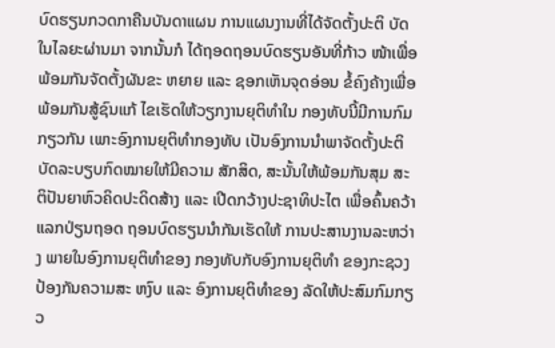ບົດຮຽນກວດກາຄືນບັນດາແຜນ ການແຜນງານທີ່ໄດ້ຈັດຕັ້ງປະຕິ ບັດໃນໄລຍະຜ່ານມາ ຈາກນັ້ນກໍ ໄດ້ຖອດຖອນບົດຮຽນອັນທີ່ກ້າວ ໜ້າເພື່ອພ້ອມກັນຈັດຕັ້ງຜັນຂະ ຫຍາຍ ແລະ ຊອກເຫັນຈຸດອ່ອນ ຂໍ້ຄົງຄ້າງເພື່ອພ້ອມກັນສູ້ຊົນແກ້ ໄຂເຮັດໃຫ້ວຽກງານຍຸຕິທຳໃນ ກອງທັບນີ້ມີການກົມກຽວກັນ ເພາະອົງການຍຸຕິທຳກອງທັບ ເປັນອົງການນຳພາຈັດຕັ້ງປະຕິ ບັດລະບຽບກົດໝາຍໃຫ້ມີຄວາມ ສັກສິດ, ສະນັ້ນໃຫ້ພ້ອມກັນສຸມ ສະຕິປັນຍາຫົວຄິດປະດິດສ້າງ ແລະ ເປີດກວ້າງປະຊາທິປະໄຕ ເພື່ອຄົ້ນຄວ້າແລກປ່ຽນຖອດ ຖອນບົດຮຽນນຳກັນເຮັດໃຫ້ ການປະສານງານລະຫວ່າງ ພາຍໃນອົງການຍຸຕິທຳຂອງ ກອງທັບກັບອົງການຍຸຕິທຳ ຂອງກະຊວງປ້ອງກັນຄວາມສະ ຫງົບ ແລະ ອົງການຍຸຕິທຳຂອງ ລັດໃຫ້ປະສົມກົມກຽວ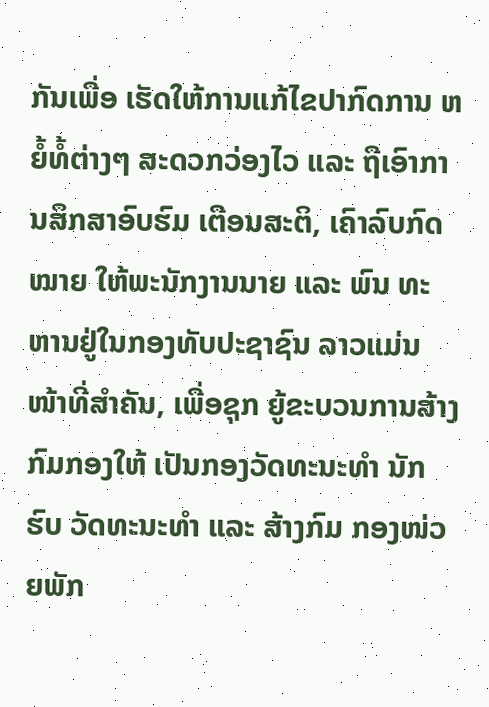ກັນເພື່ອ ເຮັດໃຫ້ການແກ້ໄຂປາກົດການ ຫຍໍ້ທໍ້ຕ່າງໆ ສະດວກວ່ອງໄວ ແລະ ຖືເອົາການສຶກສາອົບຮົມ ເຕືອນສະຕິ, ເຄົາລົບກົດໝາຍ ໃຫ້ພະນັກງານນາຍ ແລະ ພົນ ທະຫານຢູ່ໃນກອງທັບປະຊາຊົນ ລາວແມ່ນໜ້າທີ່ສຳຄັນ, ເພື່ອຊຸກ ຍູ້ຂະບວນການສ້າງກົມກອງໃຫ້ ເປັນກອງວັດທະນະທຳ ນັກຮົບ ວັດທະນະທຳ ແລະ ສ້າງກົມ ກອງໜ່ວຍພັກ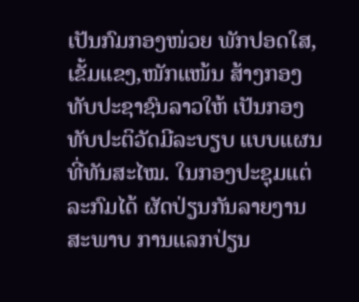ເປັນກົມກອງໜ່ວຍ ພັກປອດໃສ,ເຂັ້ມແຂງ,ໜັກແໜ້ນ ສ້າງກອງທັບປະຊາຊົນລາວໃຫ້ ເປັນກອງທັບປະຕິວັດມີລະບຽບ ແບບແຜນທີ່ທັນສະໄໝ. ໃນກອງປະຊຸມແຕ່ລະກົມໄດ້ ຜັດປ່ຽນກັນລາຍງານສະພາບ ການແລກປ່ຽນ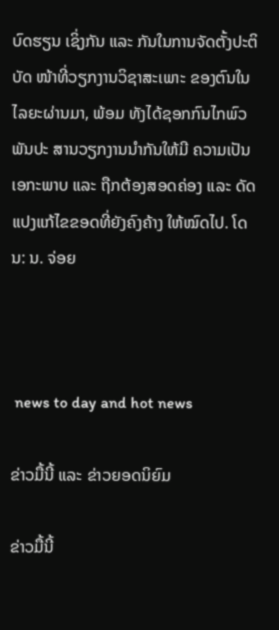ບົດຮຽນ ເຊິ່ງກັນ ແລະ ກັນໃນການຈັດຕັ້ງປະຕິບັດ ໜ້າທີ່ວຽກງານວິຊາສະເພາະ ຂອງຕົນໃນໄລຍະຜ່ານມາ, ພ້ອມ ທັງໄດ້ຊອກກົນໄກພົວພັນປະ ສານວຽກງານນຳກັນໃຫ້ມີ ຄວາມເປັນເອກະພາບ ແລະ ຖືກຕ້ອງສອດຄ່ອງ ແລະ ດັດ ແປງແກ້ໄຂຂອດທີ່ຍັງຄົງຄ້າງ ໃຫ້ໝົດໄປ. ໂດນ: ນ. ຈ່ອຍ



 news to day and hot news

ຂ່າວມື້ນີ້ ແລະ ຂ່າວຍອດນິຍົມ

ຂ່າວມື້ນີ້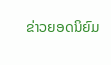ຂ່າວຍອດນິຍົມ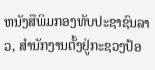ຫນັງສືພິມກອງທັບປະຊາຊົນລາວ, ສຳນັກງານຕັ້ງຢູ່ກະຊວງປ້ອ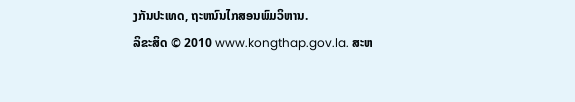ງກັນປະເທດ, ຖະຫນົນໄກສອນພົມວິຫານ.
ລິຂະສິດ © 2010 www.kongthap.gov.la. ສະຫ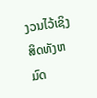ງວນໄວ້ເຊິງສິດທັງຫມົດ